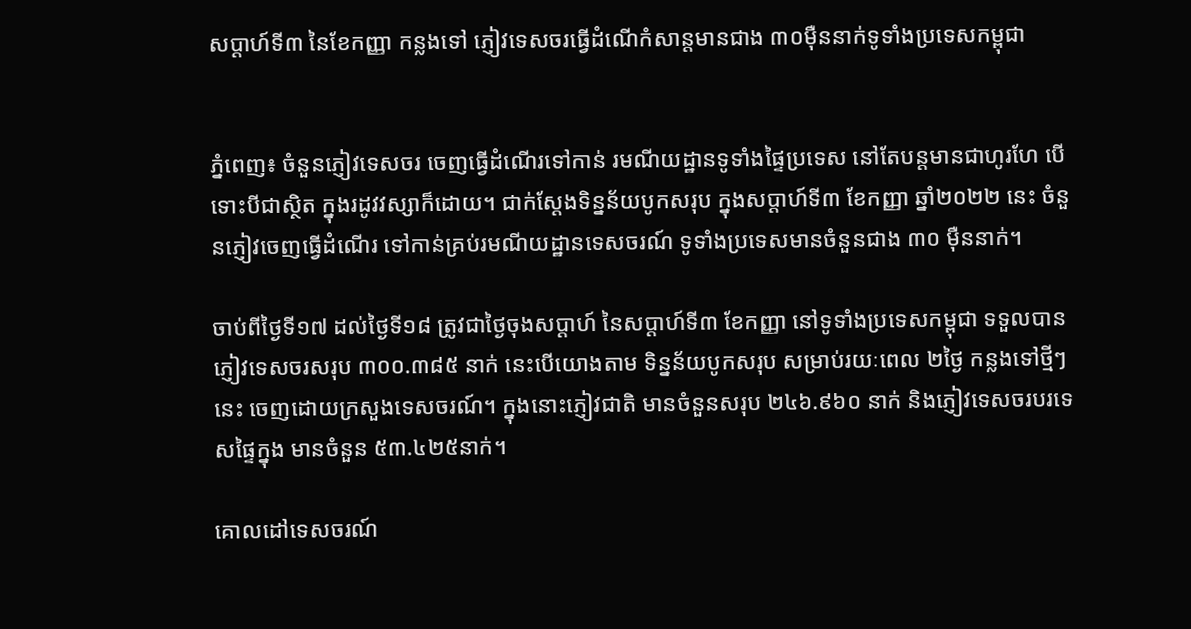សប្ដាហ៍ទី៣ នៃខែកញ្ញា កន្លងទៅ ភ្ញៀវទេសចរធ្វើដំណើកំសាន្តមានជាង ៣០ម៉ឺននាក់ទូទាំងប្រទេសកម្ពុជា


ភ្នំពេញ៖ ចំនួនភ្ញៀវទេសចរ ចេញធ្វើដំណើរទៅកាន់ រមណីយដ្ឋានទូទាំងផ្ទៃប្រទេស នៅតែបន្តមានជាហូរហែ បើទោះបីជាស្ថិត ក្នុងរដូវវស្សាក៏ដោយ។ ជាក់ស្ដែងទិន្នន័យបូកសរុប ក្នុងសប្ដាហ៍ទី៣ ខែកញ្ញា ឆ្នាំ២០២២ នេះ ចំនួនភ្ញៀវចេញធ្វើដំណើរ ទៅកាន់គ្រប់រមណីយដ្ឋានទេសចរណ៍ ទូទាំងប្រទេសមានចំនួនជាង ៣០ ម៉ឺននាក់។

ចាប់ពីថ្ងៃទី១៧ ដល់ថ្ងៃទី១៨ ត្រូវជាថ្ងៃចុងសប្ដាហ៍ នៃសប្ដាហ៍ទី៣ ខែកញ្ញា នៅទូទាំងប្រទេសកម្ពុជា ទទួលបានភ្ញៀវទេសចរសរុប ៣០០.៣៨៥ នាក់ នេះបើយោងតាម ទិន្នន័យបូកសរុប សម្រាប់រយៈពេល ២ថ្ងៃ កន្លងទៅថ្មីៗនេះ ចេញដោយក្រសួងទេសចរណ៍។ ក្នុងនោះភ្ញៀវជាតិ មានចំនួនសរុប ២៤៦.៩៦០ នាក់ និងភ្ញៀវទេសចរបរទេសផ្ទៃក្នុង មានចំនួន ៥៣.៤២៥នាក់។

គោលដៅទេសចរណ៍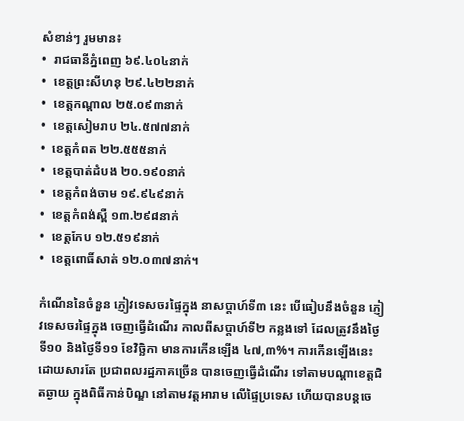សំខាន់ៗ រួមមាន៖
•  រាជធានីភ្នំពេញ ៦៩.៤០៤នាក់
•  ខេត្តព្រះសីហនុ ២៩.៤២២នាក់
•  ខេត្តកណ្តាល ២៥.០៩៣នាក់
•  ខេត្តសៀមរាប ២៤.៥៧៧នាក់
•  ខេត្តកំពត ២២.៥៥៥នាក់
•  ខេត្តបាត់ដំបង ២០.១៩០នាក់
•  ខេត្តកំពង់ចាម ១៩.៩៤៩នាក់
•  ខេត្តកំពង់ស្ពឺ ១៣.២៩៨នាក់
•  ខេត្តកែប ១២.៥១៩នាក់
•  ខេត្តពោធិ៍សាត់ ១២.០៣៧នាក់។

កំណើននៃចំនួន ភ្ញៀវទេសចរផ្ទៃក្នុង នាសប្ដាហ៍ទី៣ នេះ បើធៀបនឹងចំនួន ភ្ញៀវទេសចរផ្ទៃក្នុង ចេញធ្វើដំណើរ កាលពីសប្ដាហ៍ទី២ កន្លងទៅ ដែលត្រូវនឹងថ្ងៃទី១០ និងថ្ងៃទី១១ ខែវិច្ឆិកា មានការកើនឡើង ៤៧,៣%។ ការកើនឡើងនេះ ដោយសារតែ ប្រជាពលរដ្ឋភាគច្រើន បានចេញធ្វើដំណើរ ទៅតាមបណ្ដាខេត្តជិតឆ្ងាយ ក្នុងពិធីកាន់បិណ្ឌ នៅតាមវត្តអារាម លើផ្ទៃប្រទេស ហើយបានបន្តចេ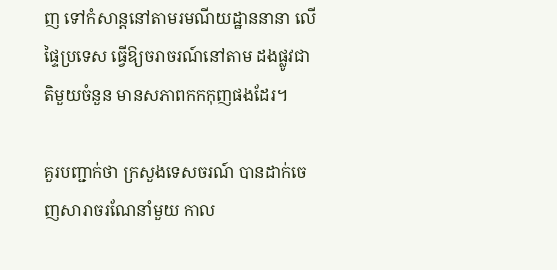ញ ទៅកំសាន្តនៅតាមរមណីយដ្ឋាននានា លើផ្ទៃប្រទេស ធ្វើឱ្យចរាចរណ៍នៅតាម ដងផ្លូវជាតិមួយចំនួន មានសភាពកកកុញផងដែរ។

គួរបញ្ជាក់ថា ក្រសួងទេសចរណ៍ បានដាក់ចេញសារាចរណែនាំមួយ កាល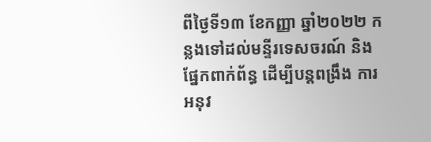ពីថ្ងៃទី១៣ ខែកញ្ញា ឆ្នាំ២០២២ កន្លងទៅដល់មន្ទីរទេសចរណ៍ និងផ្នែកពាក់ព័ន្ធ ដើម្បីបន្តពង្រឹង ការអនុវ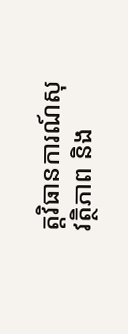ត្តវិធានការណ៍សុវត្ថិភាព និង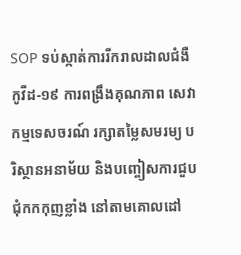SOP ទប់ស្កាត់ការរីករាលដាលជំងឺកូវីដ-១៩ ការពង្រឹងគុណភាព សេវាកម្មទេសចរណ៍ រក្សាតម្លៃសមរម្យ បរិស្ថានអនាម័យ និងបញ្ចៀសការជួបជុំកកកុញខ្លាំង នៅតាមគោលដៅ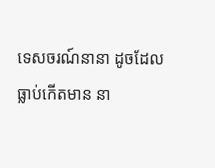ទេសចរណ៍នានា ដូចដែលធ្លាប់កើតមាន នា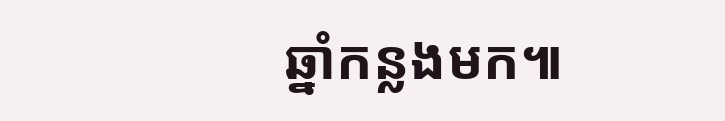ឆ្នាំកន្លងមក៕